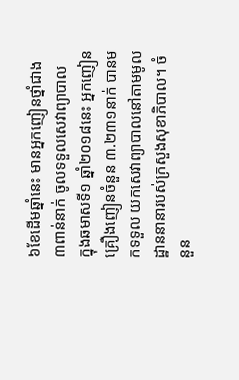៦ខែដើមឆ្នាំនេះ មានអ្នកញៀនថ្នាំជាង៣ពាន់នាក់ ចូលទទួលសេវាព្យាបាល
ក្នុងឆមាសទី១ ឆ្នាំ២០១៨នេះ អ្នកញៀនគ្រឿងញៀនចំនួន ៣.២៣១នាក់ បានមកទទួល យកសេវាព្យាបាលនៅតាមមូលដ្ឋាននានារបស់ក្រសួងសុខាភិបាល។ ចំនួន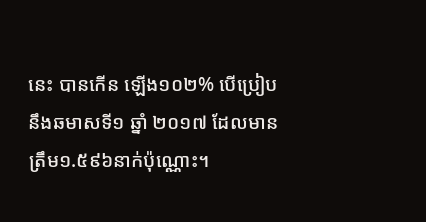នេះ បានកើន ឡើង១០២% បើប្រៀបនឹងឆមាសទី១ ឆ្នាំ ២០១៧ ដែលមានត្រឹម១.៥៩៦នាក់ប៉ុណ្ណោះ។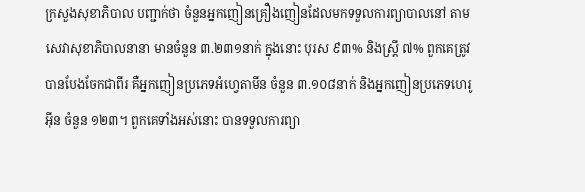ក្រសួងសុខាភិបាល បញ្ជាក់ថា ចំនួនអ្នកញៀនគ្រឿងញៀនដែលមកទទួលការព្យាបាលនៅ តាមសេវាសុខាភិបាលនានា មានចំនួន ៣.២៣១នាក់ ក្នុងនោះ បុរស ៩៣% និងស្ត្រី ៧% ពួកគេត្រូវបានបែងចែកជាពីរ គឺអ្នកញៀនប្រភេទអំហ្វេតាមីន ចំនួន ៣.១០៨នាក់ និងអ្នកញៀនប្រភេទហេរូអ៊ីន ចំនួន ១២៣។ ពួកគេទាំងអស់នោះ បានទទួលការព្យា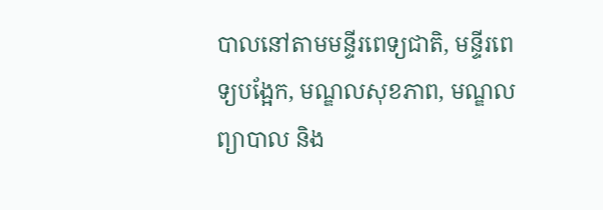បាលនៅតាមមន្ទីរពេទ្យជាតិ, មន្ទីរពេទ្យបង្អែក, មណ្ឌលសុខភាព, មណ្ឌលព្យាបាល និង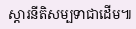ស្ដារនីតិសម្បទាជាដើម៕